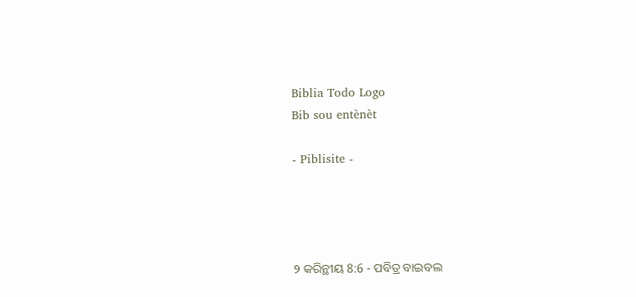Biblia Todo Logo
Bib sou entènèt

- Piblisite -




୨ କରିନ୍ଥୀୟ 8:6 - ପବିତ୍ର ବାଇବଲ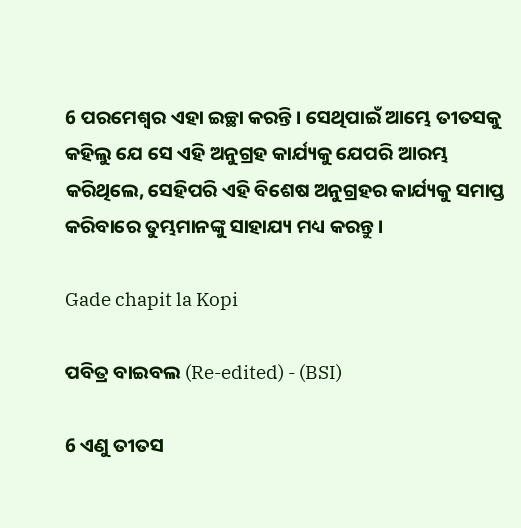6 ପରମେଶ୍ୱର ଏହା ଇଚ୍ଛା କରନ୍ତି। ସେଥିପାଇଁ ଆମ୍ଭେ ତୀତସକୁ କହିଲୁ ଯେ ସେ ଏହି ଅନୁଗ୍ରହ କାର୍ଯ୍ୟକୁ ଯେପରି ଆରମ୍ଭ କରିଥିଲେ, ସେହିପରି ଏହି ବିଶେଷ ଅନୁଗ୍ରହର କାର୍ଯ୍ୟକୁ ସମାପ୍ତ କରିବାରେ ତୁମ୍ଭମାନଙ୍କୁ ସାହାଯ୍ୟ ମଧ୍ୟ କରନ୍ତୁ।

Gade chapit la Kopi

ପବିତ୍ର ବାଇବଲ (Re-edited) - (BSI)

6 ଏଣୁ ତୀତସ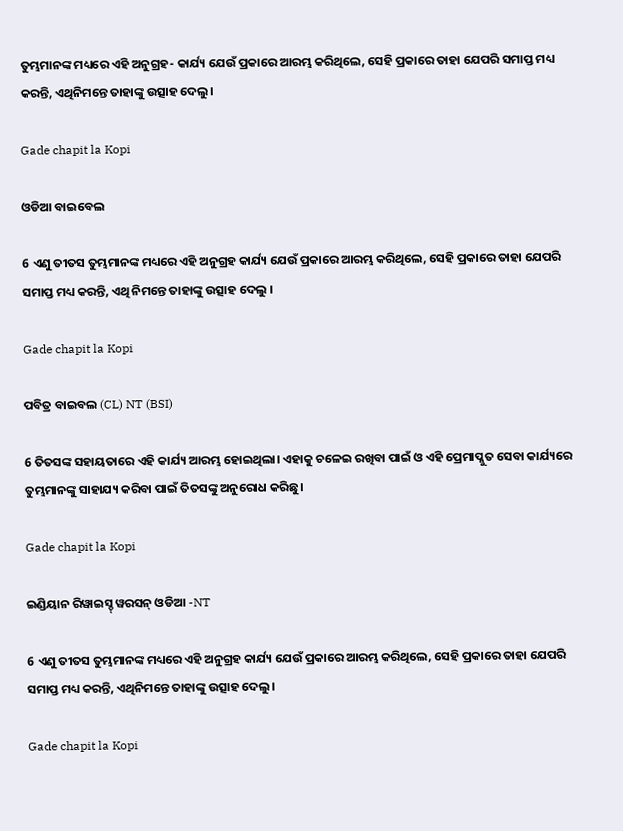ତୁମ୍ଭମାନଙ୍କ ମଧ୍ୟରେ ଏହି ଅନୁଗ୍ରହ- କାର୍ଯ୍ୟ ଯେଉଁ ପ୍ରକାରେ ଆରମ୍ଭ କରିଥିଲେ, ସେହି ପ୍ରକାରେ ତାହା ଯେପରି ସମାପ୍ତ ମଧ୍ୟ କରନ୍ତି, ଏଥିନିମନ୍ତେ ତାହାଙ୍କୁ ଉତ୍ସାହ ଦେଲୁ।

Gade chapit la Kopi

ଓଡିଆ ବାଇବେଲ

6 ଏଣୁ ତୀତସ ତୁମ୍ଭମାନଙ୍କ ମଧ୍ୟରେ ଏହି ଅନୁଗ୍ରହ କାର୍ଯ୍ୟ ଯେଉଁ ପ୍ରକାରେ ଆରମ୍ଭ କରିଥିଲେ, ସେହି ପ୍ରକାରେ ତାହା ଯେପରି ସମାପ୍ତ ମଧ୍ୟ କରନ୍ତି, ଏଥି ନିମନ୍ତେ ତାହାଙ୍କୁ ଉତ୍ସାହ ଦେଲୁ ।

Gade chapit la Kopi

ପବିତ୍ର ବାଇବଲ (CL) NT (BSI)

6 ତିତସଙ୍କ ସହାୟତାରେ ଏହି କାର୍ଯ୍ୟ ଆରମ୍ଭ ହୋଇଥିଲା। ଏହାକୁ ଚଳେଇ ରଖିବା ପାଇଁ ଓ ଏହି ପ୍ରେମାପ୍ଳୁତ ସେବା କାର୍ଯ୍ୟରେ ତୁମ୍ଭମାନଙ୍କୁ ସାହାଯ୍ୟ କରିବା ପାଇଁ ତିତସଙ୍କୁ ଅନୁରୋଧ କରିଛୁ।

Gade chapit la Kopi

ଇଣ୍ଡିୟାନ ରିୱାଇସ୍ଡ୍ ୱରସନ୍ ଓଡିଆ -NT

6 ଏଣୁ ତୀତସ ତୁମ୍ଭମାନଙ୍କ ମଧ୍ୟରେ ଏହି ଅନୁଗ୍ରହ କାର୍ଯ୍ୟ ଯେଉଁ ପ୍ରକାରେ ଆରମ୍ଭ କରିଥିଲେ, ସେହି ପ୍ରକାରେ ତାହା ଯେପରି ସମାପ୍ତ ମଧ୍ୟ କରନ୍ତି, ଏଥିନିମନ୍ତେ ତାହାଙ୍କୁ ଉତ୍ସାହ ଦେଲୁ।

Gade chapit la Kopi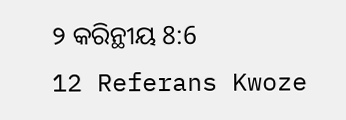୨ କରିନ୍ଥୀୟ 8:6
12 Referans Kwoze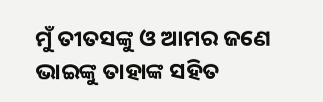ମୁଁ ତୀତସଙ୍କୁ ଓ ଆମର ଜଣେ ଭାଇଙ୍କୁ ତାହାଙ୍କ ସହିତ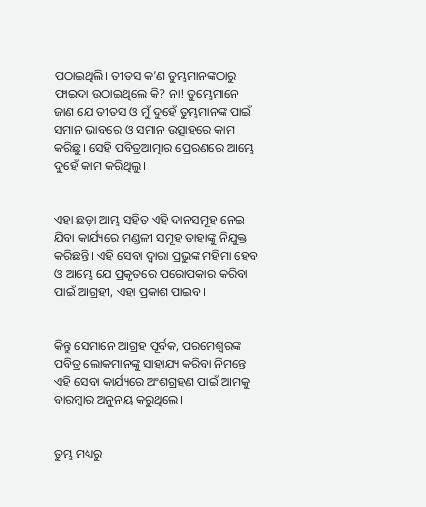ପଠାଇଥିଲି। ତୀତସ କ’ଣ ତୁମ୍ଭମାନଙ୍କଠାରୁ ଫାଇଦା ଉଠାଇଥିଲେ କି? ନା! ତୁମ୍ଭେମାନେ ଜାଣ ଯେ ତୀତସ ଓ ମୁଁ ଦୁହେଁ ତୁମ୍ଭମାନଙ୍କ ପାଇଁ ସମାନ ଭାବରେ ଓ ସମାନ ଉତ୍ସାହରେ କାମ କରିଛୁ। ସେହି ପବିତ୍ରଆତ୍ମାର ପ୍ରେରଣରେ ଆମ୍ଭେ ଦୁହେଁ କାମ କରିଥିଲୁ।


ଏହା ଛଡ଼ା ଆମ୍ଭ ସହିତ ଏହି ଦାନସମୂହ ନେଇ ଯିବା କାର୍ଯ୍ୟରେ ମଣ୍ଡଳୀ ସମୂହ ତାହାଙ୍କୁ ନିଯୁକ୍ତ କରିଛନ୍ତି। ଏହି ସେବା ଦ୍ୱାରା ପ୍ରଭୁଙ୍କ ମହିମା ହେବ ଓ ଆମ୍ଭେ ଯେ ପ୍ରକୃତରେ ପରୋପକାର କରିବା ପାଇଁ ଆଗ୍ରହୀ, ଏହା ପ୍ରକାଶ ପାଇବ।


କିନ୍ତୁ ସେମାନେ ଆଗ୍ରହ ପୂର୍ବକ, ପରମେଶ୍ୱରଙ୍କ ପବିତ୍ର ଲୋକମାନଙ୍କୁ ସାହାଯ୍ୟ କରିବା ନିମନ୍ତେ ଏହି ସେବା କାର୍ଯ୍ୟରେ ଅଂଶଗ୍ରହଣ ପାଇଁ ଆମକୁ ବାରମ୍ବାର ଅନୁନୟ କରୁଥିଲେ।


ତୁମ୍ଭ ମଧ୍ୟରୁ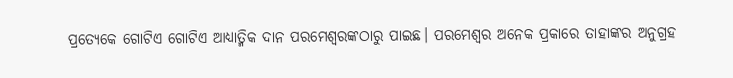ପ୍ରତ୍ୟେକେ ଗୋଟିଏ ଗୋଟିଏ ଆଧ୍ୟାତ୍ମିକ ଦାନ ପରମେଶ୍ୱରଙ୍କଠାରୁ ପାଇଛ। ପରମେଶ୍ୱର ଅନେକ ପ୍ରକାରେ ତାହାଙ୍କର ଅନୁଗ୍ରହ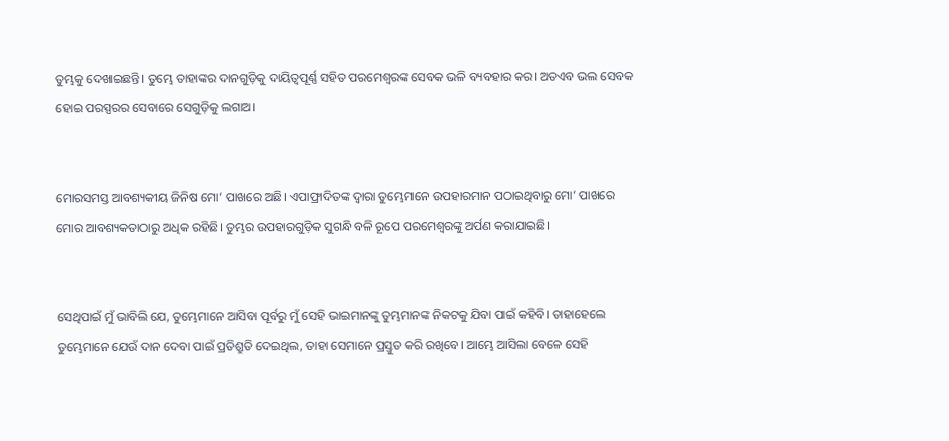ତୁମ୍ଭକୁ ଦେଖାଇଛନ୍ତି। ତୁମ୍ଭେ ତାହାଙ୍କର ଦାନଗୁଡ଼ିକୁ ଦାୟିତ୍ୱପୂର୍ଣ୍ଣ ସହିତ ପରମେଶ୍ୱରଙ୍କ ସେବକ ଭଳି ବ୍ୟବହାର କର। ଅତଏବ ଭଲ ସେବକ ହୋଇ ପରସ୍ପରର ସେବାରେ ସେଗୁଡ଼ିକୁ ଲଗାଅ।


ମୋରସମସ୍ତ ଆବଶ୍ୟକୀୟ ଜିନିଷ ମୋ’ ପାଖରେ ଅଛି। ଏପାଫ୍ରାଦିତଙ୍କ ଦ୍ୱାରା ତୁମ୍ଭେମାନେ ଉପହାରମାନ ପଠାଇଥିବାରୁ ମୋ’ ପାଖରେ ମୋର ଆବଶ୍ୟକତାଠାରୁ ଅଧିକ ରହିଛି। ତୁମ୍ଭର ଉପହାରଗୁଡ଼ିକ ସୁଗନ୍ଧି ବଳି ରୂପେ ପରମେଶ୍ୱରଙ୍କୁ ଅର୍ପଣ କରାଯାଇଛି।


ସେଥିପାଇଁ ମୁଁ ଭାବିଲି ଯେ, ତୁମ୍ଭେମାନେ ଆସିବା ପୂର୍ବରୁ ମୁଁ ସେହି ଭାଇମାନଙ୍କୁ ତୁମ୍ଭମାନଙ୍କ ନିକଟକୁ ଯିବା ପାଇଁ କହିବି। ତାହାହେଲେ ତୁମ୍ଭେମାନେ ଯେଉଁ ଦାନ ଦେବା ପାଇଁ ପ୍ରତିଶ୍ରୁତି ଦେଇଥିଲ, ତାହା ସେମାନେ ପ୍ରସ୍ତୁତ କରି ରଖିବେ। ଆମ୍ଭେ ଆସିଲା ବେଳେ ସେହି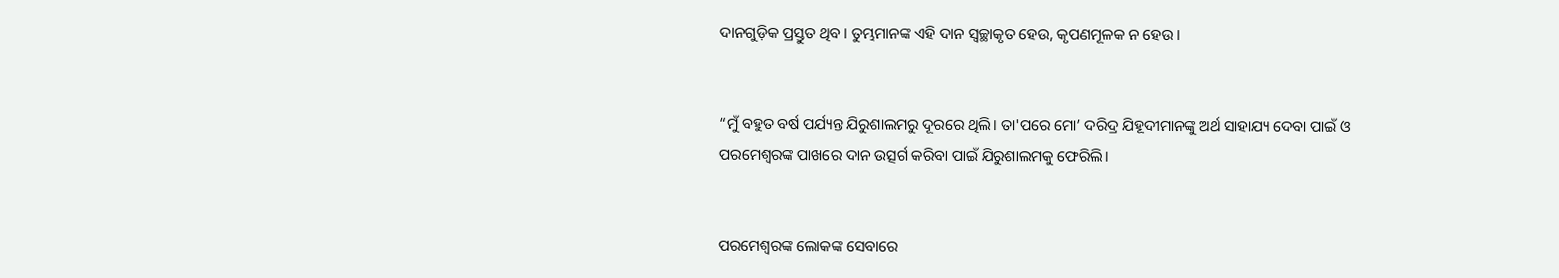ଦାନଗୁଡ଼ିକ ପ୍ରସ୍ତୁତ ଥିବ। ତୁମ୍ଭମାନଙ୍କ ଏହି ଦାନ ସ୍ୱଚ୍ଛାକୃତ ହେଉ, କୃପଣମୂଳକ ନ ହେଉ।


“ମୁଁ ବହୁତ ବର୍ଷ ପର୍ଯ୍ୟନ୍ତ ଯିରୁଶାଲମରୁ ଦୂରରେ ଥିଲି। ତା'ପରେ ମୋ’ ଦରିଦ୍ର ଯିହୂଦୀମାନଙ୍କୁ ଅର୍ଥ ସାହାଯ୍ୟ ଦେବା ପାଇଁ ଓ ପରମେଶ୍ୱରଙ୍କ ପାଖରେ ଦାନ ଉତ୍ସର୍ଗ କରିବା ପାଇଁ ଯିରୁଶାଲମକୁ ଫେରିଲି।


ପରମେଶ୍ୱରଙ୍କ ଲୋକଙ୍କ ସେବାରେ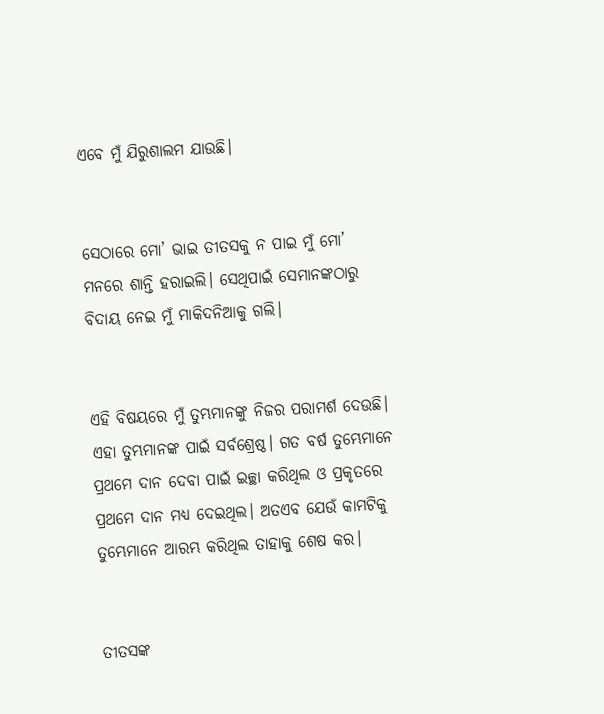ଏବେ ମୁଁ ଯିରୁଶାଲମ ଯାଉଛି।


ସେଠାରେ ମୋ’ ଭାଇ ତୀତସକୁ ନ ପାଇ ମୁଁ ମୋ’ ମନରେ ଶାନ୍ତି ହରାଇଲି। ସେଥିପାଇଁ ସେମାନଙ୍କଠାରୁ ବିଦାୟ ନେଇ ମୁଁ ମାକିଦନିଆକୁ ଗଲି।


ଏହି ବିଷୟରେ ମୁଁ ତୁମ୍ଭମାନଙ୍କୁ ନିଜର ପରାମର୍ଶ ଦେଉଛି। ଏହା ତୁମ୍ଭମାନଙ୍କ ପାଇଁ ସର୍ବଶ୍ରେଷ୍ଠ। ଗତ ବର୍ଷ ତୁମ୍ଭେମାନେ ପ୍ରଥମେ ଦାନ ଦେବା ପାଇଁ ଇଚ୍ଛା କରିଥିଲ ଓ ପ୍ରକୃତରେ ପ୍ରଥମେ ଦାନ ମଧ୍ୟ ଦେଇଥିଲ। ଅତଏବ ଯେଉଁ କାମଟିକୁ ତୁମ୍ଭେମାନେ ଆରମ୍ଭ କରିଥିଲ ତାହାକୁ ଶେଷ କର।


ତୀତସଙ୍କ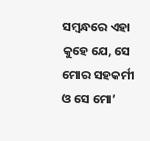ସମ୍ବନ୍ଧରେ ଏହା କୁହେ ଯେ, ସେ ମୋର ସହକର୍ମୀ ଓ ସେ ମୋ’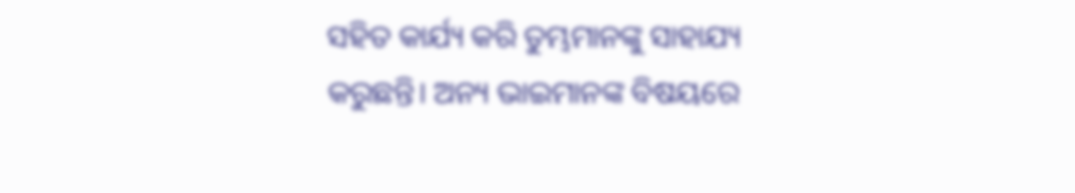ସହିତ କାର୍ଯ୍ୟ କରି ତୁମ୍ଭମାନଙ୍କୁ ସାହାଯ୍ୟ କରୁଛନ୍ତି। ଅନ୍ୟ ଭାଇମାନଙ୍କ ବିଷୟରେ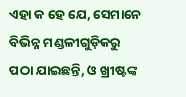ଏହା କ ହେ ଯେ, ସେମାନେ ବିଭିନ୍ନ ମଣ୍ଡଳୀଗୁଡ଼ିକରୁ ପଠା ଯାଇଛନ୍ତି, ଓ ଖ୍ରୀଷ୍ଟଙ୍କ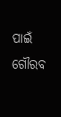ପାଇଁ ଗୌରବ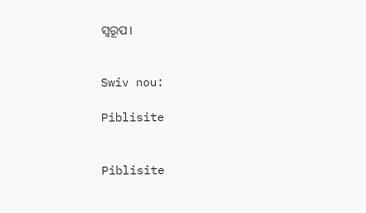ସ୍ୱରୂପ।


Swiv nou:

Piblisite


Piblisite